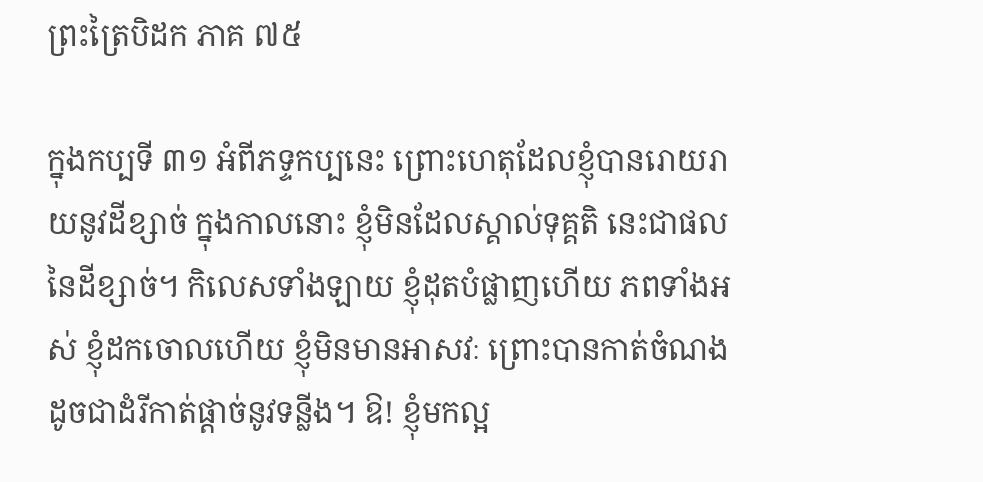ព្រះត្រៃបិដក ភាគ ៧៥

ក្នុងកប្បទី ៣១ អំពីភទ្ទកប្បនេះ ព្រោះហេតុដែលខ្ញុំបានរោយរាយនូវដីខ្សាច់ ក្នុងកាលនោះ ខ្ញុំមិនដែលស្គាល់ទុគ្គតិ នេះជាផលនៃដីខ្សាច់។ កិលេសទាំងឡាយ ខ្ញុំដុតបំផ្លាញហើយ ភពទាំងអស់ ខ្ញុំដកចោលហើយ ខ្ញុំមិនមានអាសវៈ ព្រោះបានកាត់ចំណង ដូចជាដំរីកាត់ផ្តាច់នូវទន្លីង។ ឱ! ខ្ញុំមកល្អ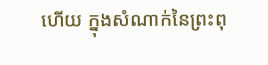ហើយ ក្នុងសំណាក់នៃព្រះពុ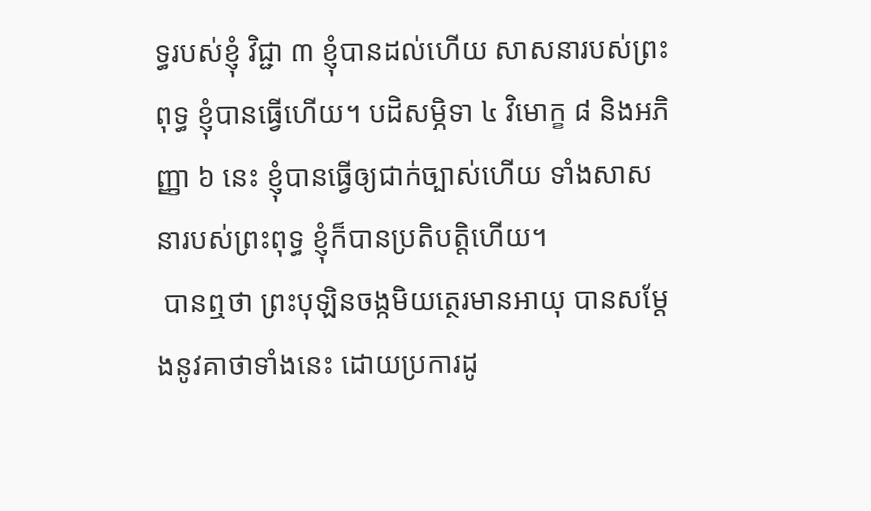ទ្ធរបស់ខ្ញុំ វិជ្ជា ៣ ខ្ញុំបានដល់ហើយ សាសនារបស់ព្រះពុទ្ធ ខ្ញុំបានធ្វើហើយ។ បដិសម្ភិទា ៤ វិមោក្ខ ៨ និងអភិញ្ញា ៦ នេះ ខ្ញុំបានធ្វើឲ្យជាក់ច្បាស់ហើយ ទាំងសាសនារបស់ព្រះពុទ្ធ ខ្ញុំក៏បានប្រតិបត្តិហើយ។
 បានឮថា ព្រះបុឡិនចង្កមិយត្ថេរមានអាយុ បានសម្តែងនូវគាថាទាំងនេះ ដោយប្រការដូ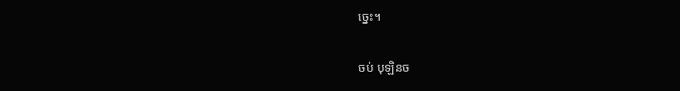ច្នេះ។

ចប់ បុឡិនច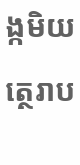ង្កមិយត្ថេរាប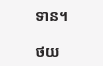ទាន។

ថយ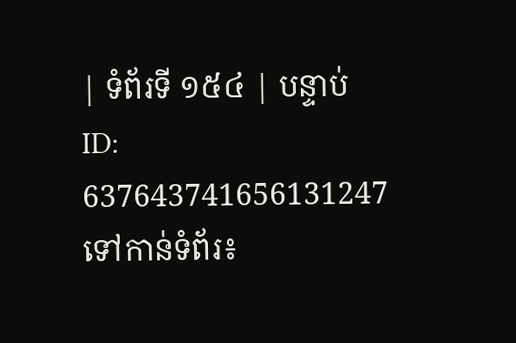| ទំព័រទី ១៥៤ | បន្ទាប់
ID: 637643741656131247
ទៅកាន់ទំព័រ៖